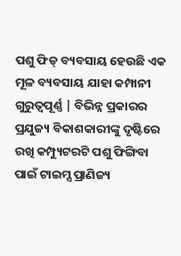ପଶୁ ଫିଡ୍ ବ୍ୟବସାୟ ହେଉଛି ଏକ ମୂଳ ବ୍ୟବସାୟ ଯାହା କମ୍ପାନୀ ଗୁରୁତ୍ୱପୂର୍ଣ୍ଣ | ବିଭିନ୍ନ ପ୍ରକାରର ପ୍ରଯୁଜ୍ୟ ବିକାଶକାରୀଙ୍କୁ ଦୃଷ୍ଟିରେ ରଖି କମ୍ପ୍ୟୁଟରଟି ପଶୁ ଫିଙ୍ଗିବା ପାଇଁ ଟାଇମ୍ସ ପ୍ରାଣିଜ୍ୟ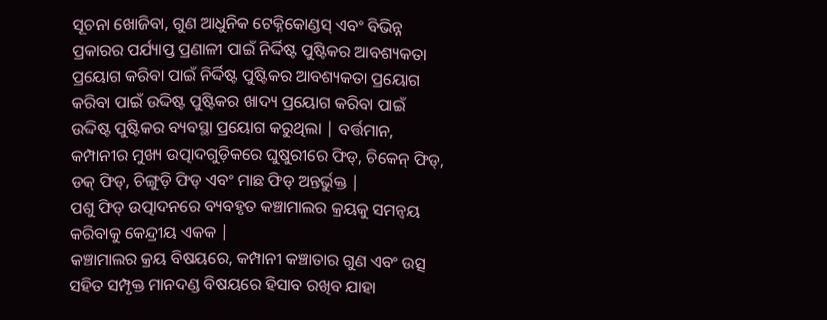ସୂଚନା ଖୋଜିବା, ଗୁଣ ଆଧୁନିକ ଟେକ୍ନିକୋଣ୍ଡସ୍ ଏବଂ ବିଭିନ୍ନ ପ୍ରକାରର ପର୍ଯ୍ୟାପ୍ତ ପ୍ରଣାଳୀ ପାଇଁ ନିର୍ଦ୍ଦିଷ୍ଟ ପୁଷ୍ଟିକର ଆବଶ୍ୟକତା ପ୍ରୟୋଗ କରିବା ପାଇଁ ନିର୍ଦ୍ଦିଷ୍ଟ ପୁଷ୍ଟିକର ଆବଶ୍ୟକତା ପ୍ରୟୋଗ କରିବା ପାଇଁ ଉଦ୍ଦିଷ୍ଟ ପୁଷ୍ଟିକର ଖାଦ୍ୟ ପ୍ରୟୋଗ କରିବା ପାଇଁ ଉଦ୍ଦିଷ୍ଟ ପୁଷ୍ଟିକର ବ୍ୟବସ୍ଥା ପ୍ରୟୋଗ କରୁଥିଲା | ବର୍ତ୍ତମାନ, କମ୍ପାନୀର ମୁଖ୍ୟ ଉତ୍ପାଦଗୁଡ଼ିକରେ ଘୁଷୁରୀରେ ଫିଡ୍, ଚିକେନ୍ ଫିଡ୍, ଡକ୍ ଫିଡ୍, ଚିଙ୍ଗୁଡ଼ି ଫିଡ୍ ଏବଂ ମାଛ ଫିଡ୍ ଅନ୍ତର୍ଭୁକ୍ତ |
ପଶୁ ଫିଡ୍ ଉତ୍ପାଦନରେ ବ୍ୟବହୃତ କଞ୍ଚାମାଲର କ୍ରୟକୁ ସମନ୍ୱୟ କରିବାକୁ କେନ୍ଦ୍ରୀୟ ଏକକ |
କଞ୍ଚାମାଲର କ୍ରୟ ବିଷୟରେ, କମ୍ପାନୀ କଞ୍ଚାତାର ଗୁଣ ଏବଂ ଉତ୍ସ ସହିତ ସମ୍ପୃକ୍ତ ମାନଦଣ୍ଡ ବିଷୟରେ ହିସାବ ରଖିବ ଯାହା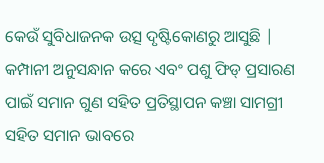କେଉଁ ସୁବିଧାଜନକ ଉତ୍ସ ଦୃଷ୍ଟିକୋଣରୁ ଆସୁଛି | କମ୍ପାନୀ ଅନୁସନ୍ଧାନ କରେ ଏବଂ ପଶୁ ଫିଡ୍ ପ୍ରସାରଣ ପାଇଁ ସମାନ ଗୁଣ ସହିତ ପ୍ରତିସ୍ଥାପନ କଞ୍ଚା ସାମଗ୍ରୀ ସହିତ ସମାନ ଭାବରେ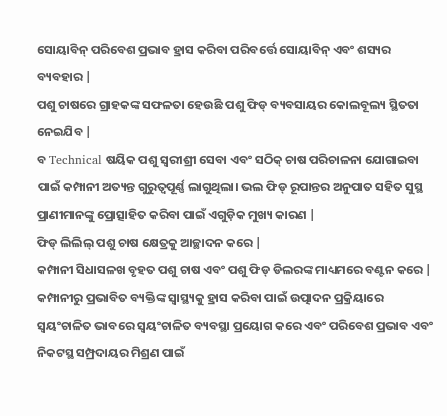ସୋୟାବିନ୍ ପରିବେଶ ପ୍ରଭାବ ହ୍ରାସ କରିବା ପରିବର୍ତ୍ତେ ସୋୟାବିନ୍ ଏବଂ ଶସ୍ୟର ବ୍ୟବହାର |
ପଶୁ ଚାଷରେ ଗ୍ରାହକଙ୍କ ସଫଳତା ହେଉଛି ପଶୁ ଫିଡ୍ ବ୍ୟବସାୟର କୋଲବୂଲ୍ୟ ସ୍ଥିତତା ନେଇଯିବ |
ବ Technical ଷୟିକ ପଶୁ ସ୍ୱରୀଶ୍ରୀ ସେବା ଏବଂ ସଠିକ୍ ଚାଷ ପରିଚାଳନା ଯୋଗାଇବା ପାଇଁ କମ୍ପାନୀ ଅତ୍ୟନ୍ତ ଗୁରୁତ୍ୱପୂର୍ଣ୍ଣ ଲାଗୁଥିଲା। ଭଲ ଫିଡ୍ ରୂପାନ୍ତର ଅନୁପାତ ସହିତ ସୁସ୍ଥ ପ୍ରାଣୀମାନଙ୍କୁ ପ୍ରୋତ୍ସାହିତ କରିବା ପାଇଁ ଏଗୁଡ଼ିକ ମୁଖ୍ୟ କାରଣ |
ଫିଡ୍ ଲିଲିଲ୍ ପଶୁ ଚାଷ କ୍ଷେତ୍ରକୁ ଆଚ୍ଛାଦନ କରେ |
କମ୍ପାନୀ ସିଧାସଳଖ ବୃହତ ପଶୁ ଚାଷ ଏବଂ ପଶୁ ଫିଡ୍ ଡିଲରଙ୍କ ମାଧ୍ୟମରେ ବଣ୍ଟନ କରେ | କମ୍ପାନୀରୁ ପ୍ରଭାବିତ ବ୍ୟକ୍ତିଙ୍କ ସ୍ୱାସ୍ଥ୍ୟକୁ ହ୍ରାସ କରିବା ପାଇଁ ଉତ୍ପାଦନ ପ୍ରକ୍ରିୟାରେ ସ୍ୱୟଂଚାଳିତ ଭାବରେ ସ୍ୱୟଂଚାଳିତ ବ୍ୟବସ୍ଥା ପ୍ରୟୋଗ କରେ ଏବଂ ପରିବେଶ ପ୍ରଭାବ ଏବଂ ନିକଟସ୍ଥ ସମ୍ପ୍ରଦାୟର ମିଶ୍ରଣ ପାଇଁ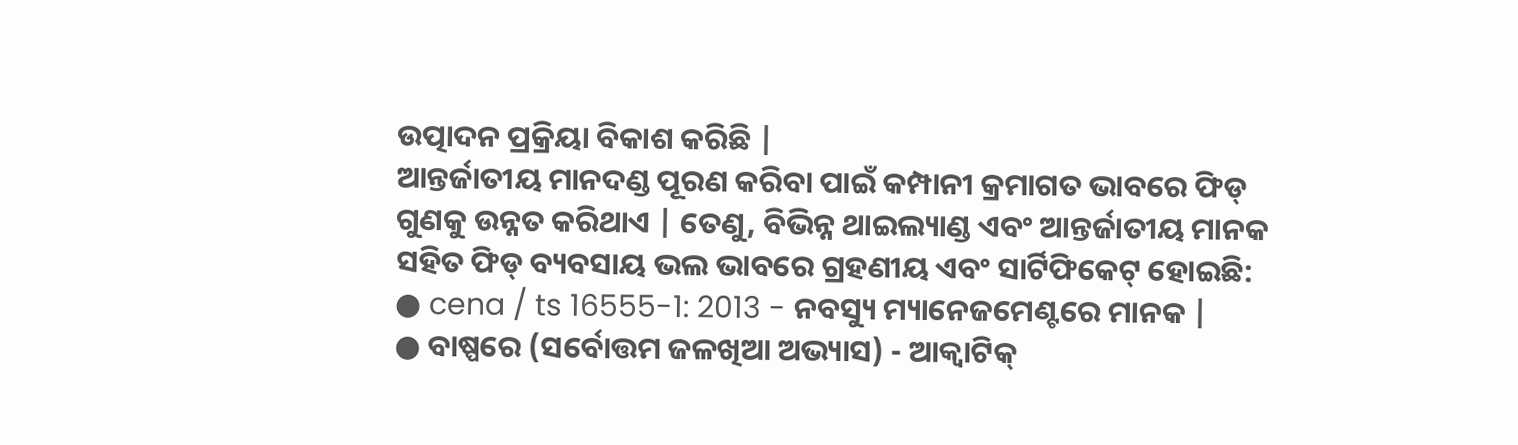ଉତ୍ପାଦନ ପ୍ରକ୍ରିୟା ବିକାଶ କରିଛି |
ଆନ୍ତର୍ଜାତୀୟ ମାନଦଣ୍ଡ ପୂରଣ କରିବା ପାଇଁ କମ୍ପାନୀ କ୍ରମାଗତ ଭାବରେ ଫିଡ୍ ଗୁଣକୁ ଉନ୍ନତ କରିଥାଏ | ତେଣୁ, ବିଭିନ୍ନ ଥାଇଲ୍ୟାଣ୍ଡ ଏବଂ ଆନ୍ତର୍ଜାତୀୟ ମାନକ ସହିତ ଫିଡ୍ ବ୍ୟବସାୟ ଭଲ ଭାବରେ ଗ୍ରହଣୀୟ ଏବଂ ସାର୍ଟିଫିକେଟ୍ ହୋଇଛି:
● cena / ts 16555-1: 2013 - ନବସ୍ୟୁ ମ୍ୟାନେଜମେଣ୍ଟରେ ମାନକ |
● ବାଷ୍ପରେ (ସର୍ବୋତ୍ତମ ଜଳଖିଆ ଅଭ୍ୟାସ) - ଆକ୍ୱାଟିକ୍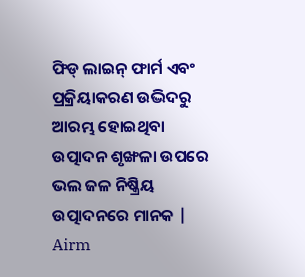ଫିଡ୍ ଲାଇନ୍ ଫାର୍ମ ଏବଂ ପ୍ରକ୍ରିୟାକରଣ ଉଦ୍ଭିଦରୁ ଆରମ୍ଭ ହୋଇଥିବା ଉତ୍ପାଦନ ଶୃଙ୍ଖଳା ଉପରେ ଭଲ ଜଳ ନିଷ୍କ୍ରିୟ ଉତ୍ପାଦନରେ ମାନକ |
Airm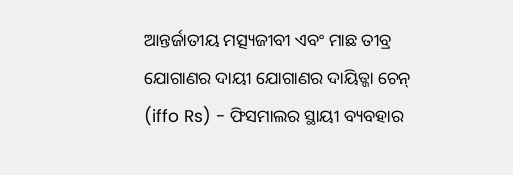ଆନ୍ତର୍ଜାତୀୟ ମତ୍ସ୍ୟଜୀବୀ ଏବଂ ମାଛ ତୀବ୍ର ଯୋଗାଣର ଦାୟୀ ଯୋଗାଣର ଦାୟିତ୍ଜା ଚେନ୍ (iffo Rs) - ଫିସମାଲର ସ୍ଥାୟୀ ବ୍ୟବହାର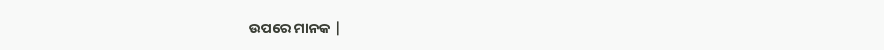ଉପରେ ମାନକ |